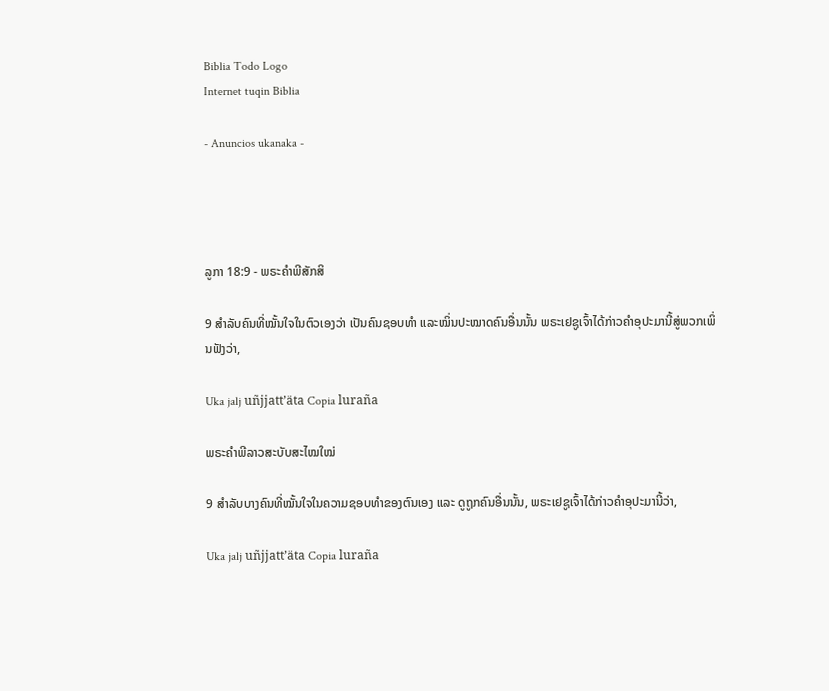Biblia Todo Logo
Internet tuqin Biblia

- Anuncios ukanaka -




ລູກາ 18:9 - ພຣະຄຳພີສັກສິ

9 ສຳລັບຄົນທີ່ໝັ້ນໃຈໃນຕົວເອງວ່າ ເປັນຄົນຊອບທຳ ແລະໝິ່ນປະໝາດຄົນອື່ນນັ້ນ ພຣະເຢຊູເຈົ້າໄດ້ກ່າວຄຳອຸປະມານີ້ສູ່ພວກເພິ່ນຟັງວ່າ,

Uka jalj uñjjattʼäta Copia luraña

ພຣະຄຳພີລາວສະບັບສະໄໝໃໝ່

9 ສຳລັບບາງຄົນທີ່ໝັ້ນໃຈໃນຄວາມຊອບທຳຂອງຕົນເອງ ແລະ ດູຖູກຄົນອື່ນນັ້ນ, ພຣະເຢຊູເຈົ້າໄດ້ກ່າວຄຳອຸປະມານີ້ວ່າ,

Uka jalj uñjjattʼäta Copia luraña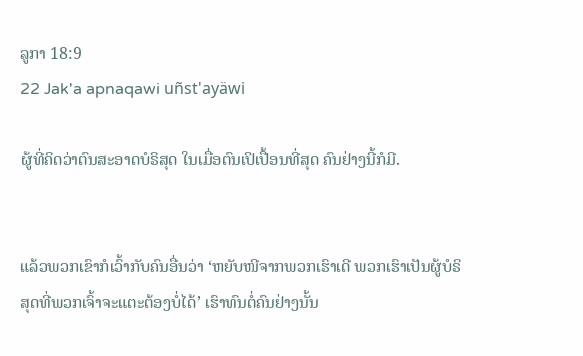ລູກາ 18:9
22 Jak'a apnaqawi uñst'ayäwi

ຜູ້ທີ່ຄິດວ່າຕົນສະອາດບໍຣິສຸດ ໃນເມື່ອຕົນເປິເປື້ອນທີ່ສຸດ ຄົນຢ່າງນີ້ກໍມີ.


ແລ້ວພວກເຂົາກໍເວົ້າກັບຄົນອື່ນວ່າ ‘ຫຍັບໜີຈາກພວກເຮົາເດີ ພວກເຮົາເປັນຜູ້ບໍຣິສຸດທີ່ພວກເຈົ້າຈະແຕະຕ້ອງບໍ່ໄດ້’ ເຮົາທົນຕໍ່ຄົນຢ່າງນັ້ນ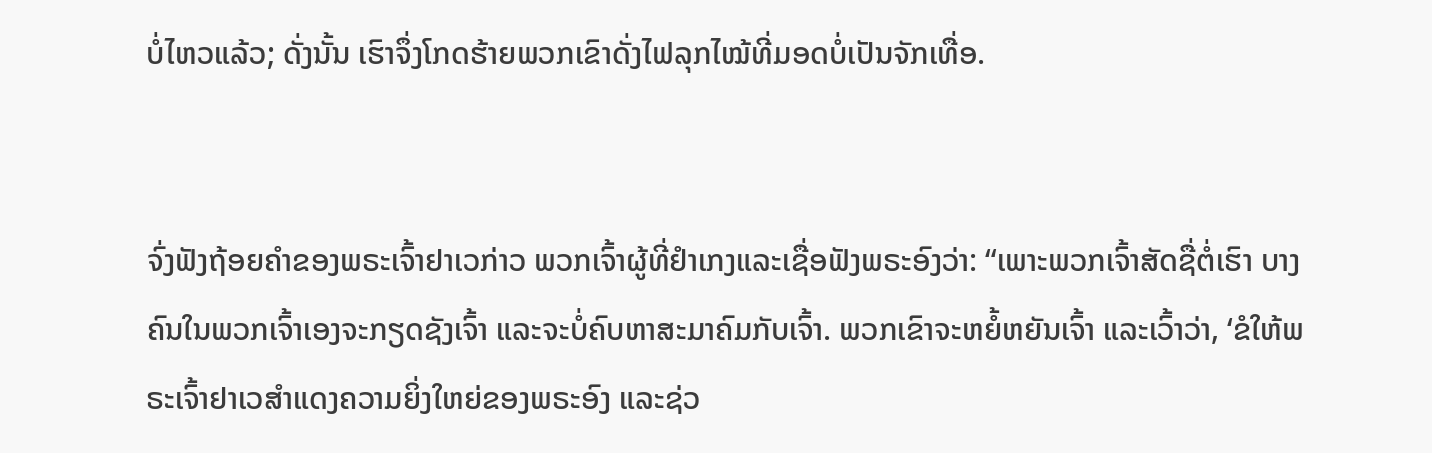ບໍ່ໄຫວແລ້ວ; ດັ່ງນັ້ນ ເຮົາຈຶ່ງໂກດຮ້າຍພວກເຂົາດັ່ງໄຟລຸກໄໝ້ທີ່ມອດບໍ່ເປັນຈັກເທື່ອ.


ຈົ່ງຟັງຖ້ອຍຄຳຂອງພຣະເຈົ້າຢາເວກ່າວ ພວກເຈົ້າຜູ້ທີ່ຢຳເກງແລະເຊື່ອຟັງພຣະອົງວ່າ: “ເພາະພວກເຈົ້າສັດຊື່ຕໍ່ເຮົາ ບາງຄົນໃນພວກເຈົ້າເອງຈະກຽດຊັງເຈົ້າ ແລະຈະບໍ່ຄົບຫາສະມາຄົມກັບເຈົ້າ. ພວກເຂົາຈະຫຍໍ້ຫຍັນເຈົ້າ ແລະເວົ້າວ່າ, ‘ຂໍໃຫ້ພຣະເຈົ້າຢາເວສຳແດງຄວາມຍິ່ງໃຫຍ່ຂອງພຣະອົງ ແລະຊ່ວ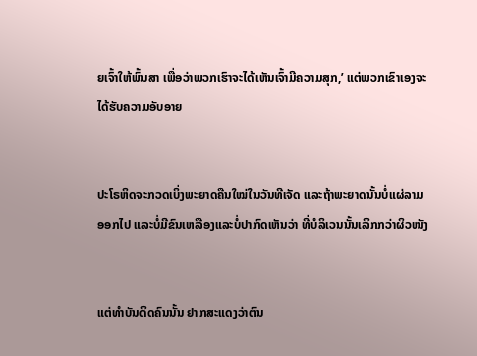ຍເຈົ້າໃຫ້ພົ້ນສາ ເພື່ອວ່າພວກເຮົາຈະໄດ້ເຫັນເຈົ້າມີຄວາມສຸກ,’ ແຕ່ພວກເຂົາເອງຈະໄດ້ຮັບຄວາມອັບອາຍ


ປະໂຣຫິດຈະກວດເບິ່ງພະຍາດຄືນໃໝ່ໃນວັນທີເຈັດ ແລະຖ້າພະຍາດນັ້ນບໍ່ແຜ່ລາມອອກໄປ ແລະບໍ່ມີຂົນເຫລືອງແລະບໍ່ປາກົດເຫັນວ່າ ທີ່ບໍລິເວນນັ້ນເລິກກວ່າຜິວໜັງ


ແຕ່ທຳບັນດິດຄົນນັ້ນ ຢາກສະແດງວ່າຕົນ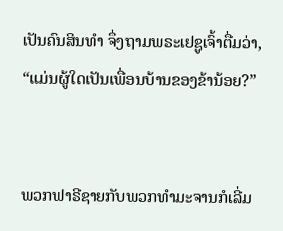ເປັນຄົນສິນທຳ ຈຶ່ງຖາມພຣະເຢຊູເຈົ້າຕື່ມວ່າ, “ແມ່ນຜູ້ໃດເປັນເພື່ອນບ້ານຂອງຂ້ານ້ອຍ?”


ພວກຟາຣີຊາຍກັບພວກທຳມະຈານກໍເລີ່ມ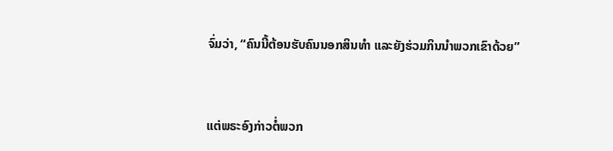ຈົ່ມວ່າ, “ຄົນນີ້ຕ້ອນຮັບຄົນນອກສິນທຳ ແລະຍັງຮ່ວມກິນນຳພວກເຂົາດ້ວຍ”


ແຕ່ພຣະອົງກ່າວຕໍ່ພວກ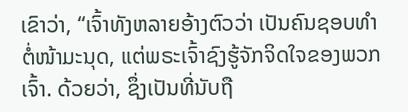ເຂົາວ່າ, “ເຈົ້າທັງຫລາຍອ້າງຕົວວ່າ ເປັນຄົນຊອບທຳຕໍ່ໜ້າມະນຸດ, ແຕ່ພຣະເຈົ້າຊົງຮູ້ຈັກຈິດໃຈຂອງພວກເຈົ້າ. ດ້ວຍວ່າ, ຊຶ່ງເປັນທີ່ນັບຖື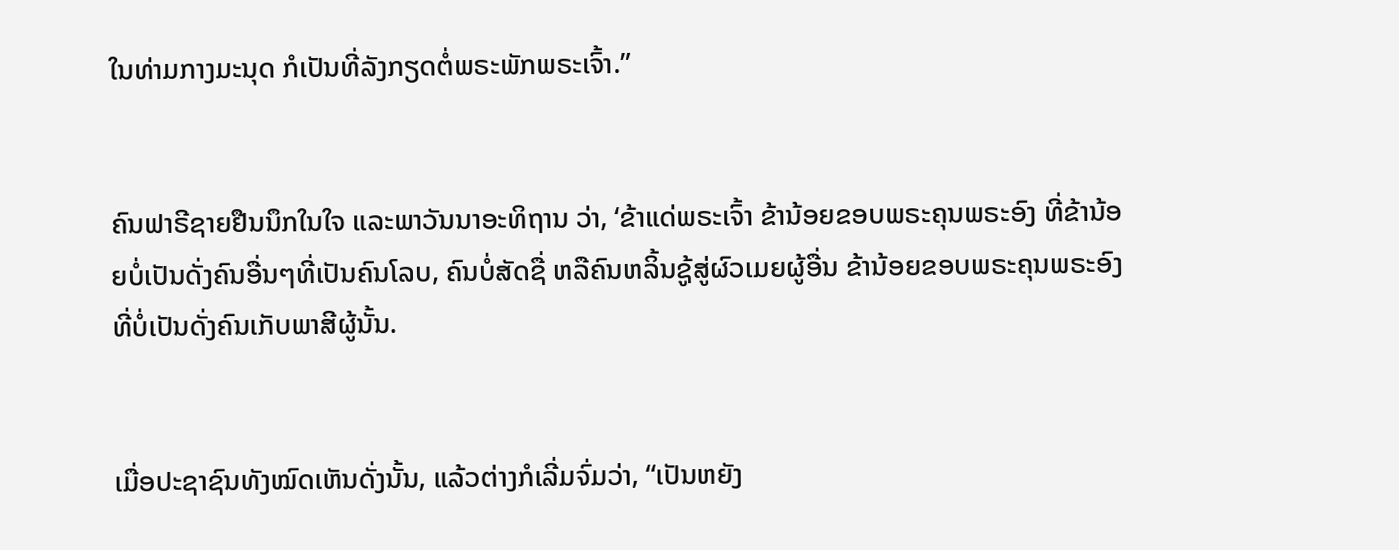ໃນທ່າມກາງມະນຸດ ກໍເປັນທີ່ລັງກຽດຕໍ່ພຣະພັກພຣະເຈົ້າ.”


ຄົນຟາຣີຊາຍຢືນນຶກໃນໃຈ ແລະພາວັນນາອະທິຖານ ວ່າ, ‘ຂ້າແດ່ພຣະເຈົ້າ ຂ້ານ້ອຍຂອບພຣະຄຸນພຣະອົງ ທີ່ຂ້ານ້ອຍບໍ່ເປັນດັ່ງຄົນອື່ນໆທີ່ເປັນຄົນໂລບ, ຄົນບໍ່ສັດຊື່ ຫລືຄົນຫລິ້ນຊູ້ສູ່ຜົວເມຍຜູ້ອື່ນ ຂ້ານ້ອຍຂອບພຣະຄຸນພຣະອົງ ທີ່ບໍ່ເປັນດັ່ງຄົນເກັບພາສີຜູ້ນັ້ນ.


ເມື່ອປະຊາຊົນທັງໝົດເຫັນດັ່ງນັ້ນ, ແລ້ວຕ່າງກໍເລີ່ມຈົ່ມວ່າ, “ເປັນຫຍັງ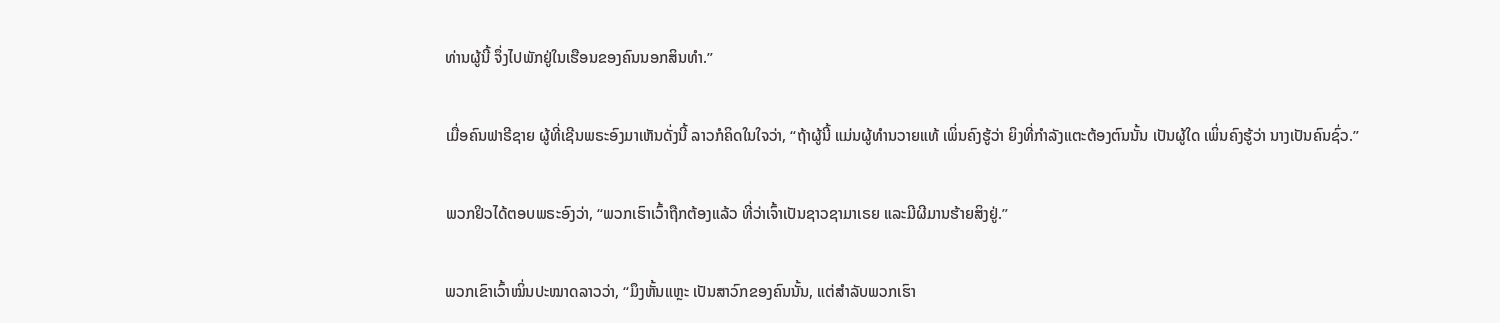ທ່ານຜູ້ນີ້ ຈຶ່ງໄປພັກຢູ່ໃນເຮືອນຂອງຄົນນອກສິນທຳ.”


ເມື່ອຄົນຟາຣີຊາຍ ຜູ້ທີ່ເຊີນພຣະອົງມາເຫັນດັ່ງນີ້ ລາວກໍຄິດໃນໃຈວ່າ, “ຖ້າຜູ້ນີ້ ແມ່ນຜູ້ທຳນວາຍແທ້ ເພິ່ນຄົງຮູ້ວ່າ ຍິງທີ່ກຳລັງແຕະຕ້ອງຕົນນັ້ນ ເປັນຜູ້ໃດ ເພິ່ນຄົງຮູ້ວ່າ ນາງເປັນຄົນຊົ່ວ.”


ພວກຢິວໄດ້ຕອບພຣະອົງວ່າ, “ພວກເຮົາເວົ້າຖືກຕ້ອງແລ້ວ ທີ່ວ່າເຈົ້າເປັນຊາວຊາມາເຣຍ ແລະມີຜີມານຮ້າຍສິງຢູ່.”


ພວກເຂົາເວົ້າໝິ່ນປະໝາດລາວວ່າ, “ມຶງຫັ້ນແຫຼະ ເປັນສາວົກຂອງຄົນນັ້ນ, ແຕ່ສຳລັບພວກເຮົາ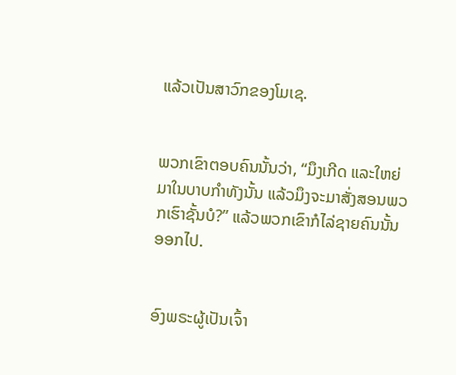ແລ້ວເປັນສາວົກຂອງໂມເຊ.


ພວກເຂົາຕອບຄົນນັ້ນວ່າ, “ມຶງເກີດ ແລະໃຫຍ່ມາໃນບາບກຳທັງນັ້ນ ແລ້ວມຶງຈະມາສັ່ງສອນພວກເຮົາຊັ້ນບໍ?” ແລ້ວພວກເຂົາກໍໄລ່ຊາຍຄົນນັ້ນອອກໄປ.


ອົງພຣະຜູ້ເປັນເຈົ້າ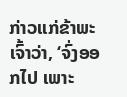ກ່າວແກ່ຂ້າພະເຈົ້າວ່າ, ‘ຈົ່ງອອກໄປ ເພາະ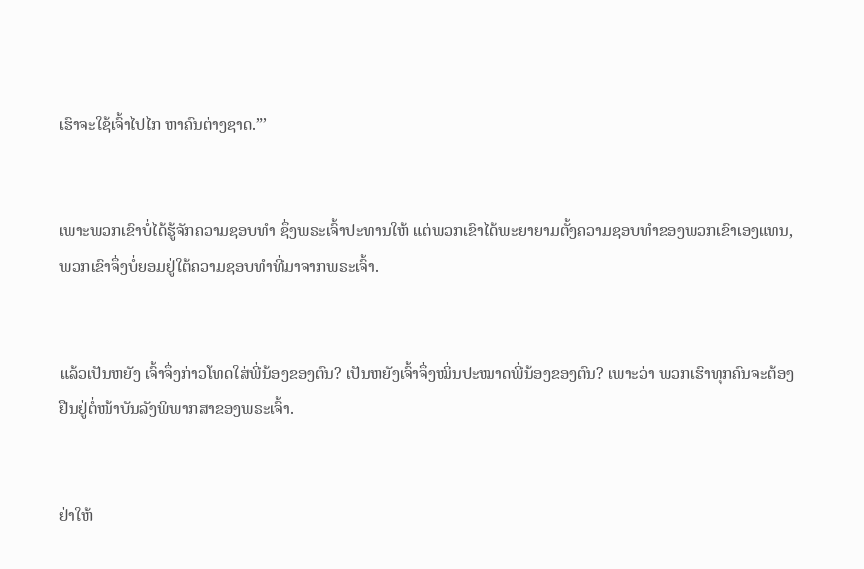ເຮົາຈະໃຊ້ເຈົ້າໄປໄກ ຫາຄົນຕ່າງຊາດ.”’


ເພາະພວກເຂົາບໍ່ໄດ້ຮູ້ຈັກຄວາມຊອບທຳ ຊຶ່ງພຣະເຈົ້າປະທານໃຫ້ ແຕ່ພວກເຂົາໄດ້ພະຍາຍາມຕັ້ງຄວາມຊອບທຳຂອງພວກເຂົາເອງແທນ, ພວກເຂົາຈຶ່ງບໍ່ຍອມຢູ່ໃຕ້ຄວາມຊອບທຳທີ່ມາຈາກພຣະເຈົ້າ.


ແລ້ວເປັນຫຍັງ ເຈົ້າຈຶ່ງກ່າວໂທດໃສ່ພີ່ນ້ອງຂອງຕົນ? ເປັນຫຍັງເຈົ້າຈຶ່ງໝິ່ນປະໝາດພີ່ນ້ອງຂອງຕົນ? ເພາະວ່າ ພວກເຮົາທຸກຄົນຈະຕ້ອງຢືນຢູ່ຕໍ່ໜ້າບັນລັງພິພາກສາຂອງພຣະເຈົ້າ.


ຢ່າໃຫ້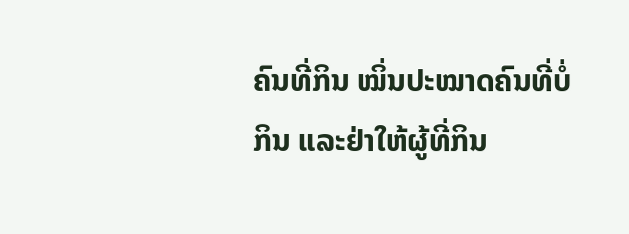ຄົນທີ່ກິນ ໝິ່ນປະໝາດຄົນທີ່ບໍ່ກິນ ແລະຢ່າໃຫ້ຜູ້ທີ່ກິນ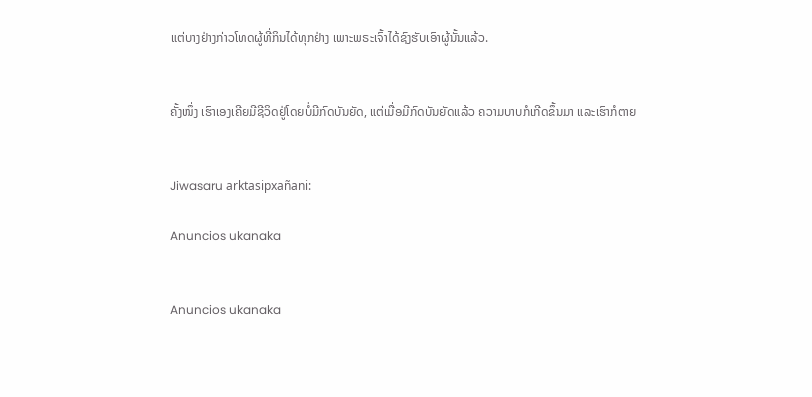ແຕ່ບາງຢ່າງກ່າວໂທດຜູ້ທີ່ກິນໄດ້ທຸກຢ່າງ ເພາະພຣະເຈົ້າໄດ້ຊົງຮັບເອົາຜູ້ນັ້ນແລ້ວ.


ຄັ້ງໜຶ່ງ ເຮົາເອງເຄີຍມີຊີວິດຢູ່ໂດຍບໍ່ມີກົດບັນຍັດ, ແຕ່ເມື່ອມີກົດບັນຍັດແລ້ວ ຄວາມບາບກໍເກີດຂຶ້ນມາ ແລະເຮົາກໍຕາຍ


Jiwasaru arktasipxañani:

Anuncios ukanaka


Anuncios ukanaka